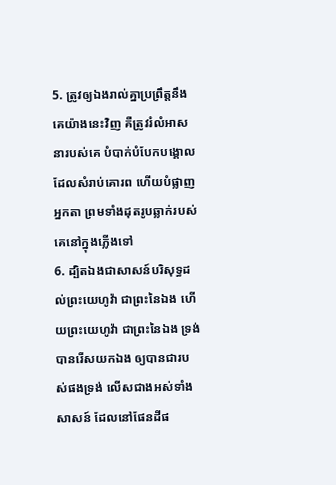5. ត្រូវឲ្យឯងរាល់គ្នាប្រព្រឹត្តនឹងគេយ៉ាងនេះវិញ គឺត្រូវរំលំអាសនារបស់គេ បំបាក់បំបែកបង្គោលដែលសំរាប់គោរព ហើយបំផ្លាញអ្នកតា ព្រមទាំងដុតរូបឆ្លាក់របស់គេនៅក្នុងភ្លើងទៅ
6. ដ្បិតឯងជាសាសន៍បរិសុទ្ធដល់ព្រះយេហូវ៉ា ជាព្រះនៃឯង ហើយព្រះយេហូវ៉ា ជាព្រះនៃឯង ទ្រង់បានរើសយកឯង ឲ្យបានជារបស់ផងទ្រង់ លើសជាងអស់ទាំងសាសន៍ ដែលនៅផែនដីផ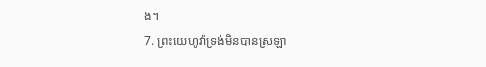ង។
7. ព្រះយេហូវ៉ាទ្រង់មិនបានស្រឡា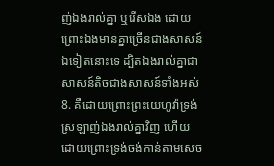ញ់ឯងរាល់គ្នា ឬរើសឯង ដោយព្រោះឯងមានគ្នាច្រើនជាងសាសន៍ឯទៀតនោះទេ ដ្បិតឯងរាល់គ្នាជាសាសន៍តិចជាងសាសន៍ទាំងអស់
8. គឺដោយព្រោះព្រះយេហូវ៉ាទ្រង់ស្រឡាញ់ឯងរាល់គ្នាវិញ ហើយដោយព្រោះទ្រង់ចង់កាន់តាមសេច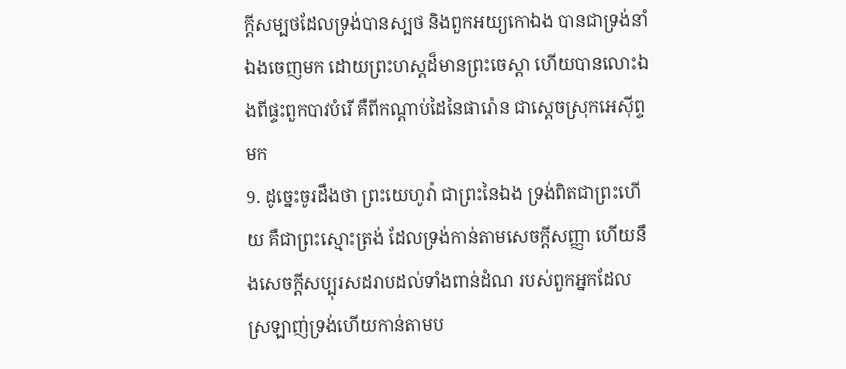ក្ដីសម្បថដែលទ្រង់បានស្បថ និងពួកអយ្យកោឯង បានជាទ្រង់នាំឯងចេញមក ដោយព្រះហស្តដ៏មានព្រះចេស្តា ហើយបានលោះឯងពីផ្ទះពួកបាវបំរើ គឺពីកណ្តាប់ដៃនៃផារ៉ោន ជាស្តេចស្រុកអេស៊ីព្ទមក
9. ដូច្នេះចូរដឹងថា ព្រះយេហូវ៉ា ជាព្រះនៃឯង ទ្រង់ពិតជាព្រះហើយ គឺជាព្រះស្មោះត្រង់ ដែលទ្រង់កាន់តាមសេចក្ដីសញ្ញា ហើយនឹងសេចក្ដីសប្បុរសដរាបដល់ទាំងពាន់ដំណ របស់ពួកអ្នកដែលស្រឡាញ់ទ្រង់ហើយកាន់តាមប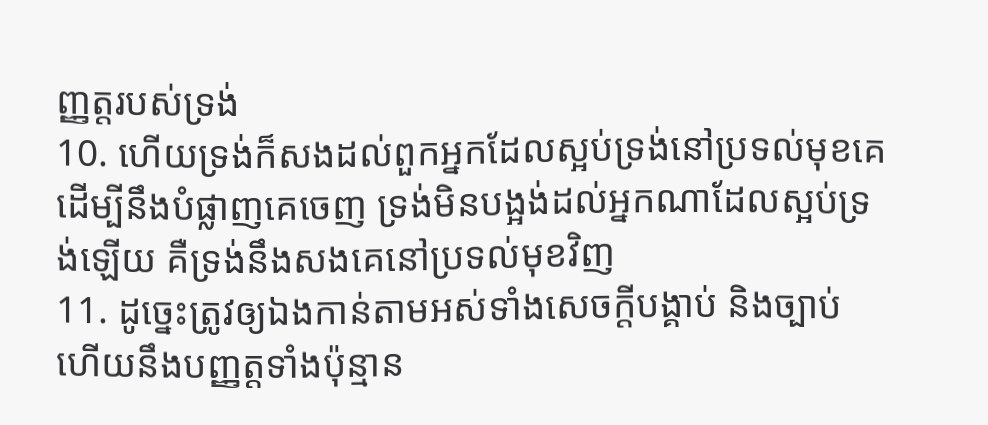ញ្ញត្តរបស់ទ្រង់
10. ហើយទ្រង់ក៏សងដល់ពួកអ្នកដែលស្អប់ទ្រង់នៅប្រទល់មុខគេ ដើម្បីនឹងបំផ្លាញគេចេញ ទ្រង់មិនបង្អង់ដល់អ្នកណាដែលស្អប់ទ្រង់ឡើយ គឺទ្រង់នឹងសងគេនៅប្រទល់មុខវិញ
11. ដូច្នេះត្រូវឲ្យឯងកាន់តាមអស់ទាំងសេចក្ដីបង្គាប់ និងច្បាប់ ហើយនឹងបញ្ញត្តទាំងប៉ុន្មាន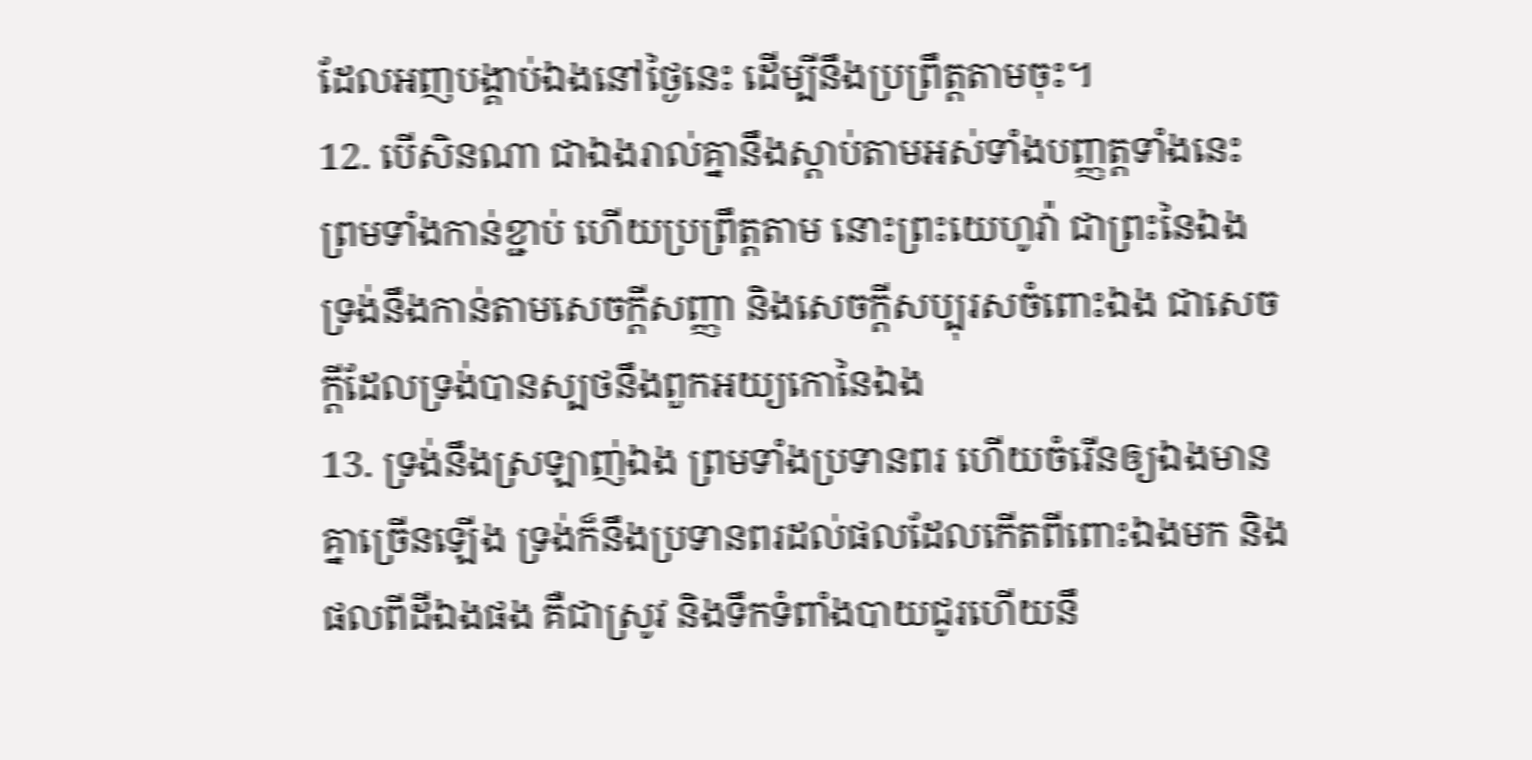ដែលអញបង្គាប់ឯងនៅថ្ងៃនេះ ដើម្បីនឹងប្រព្រឹត្តតាមចុះ។
12. បើសិនណា ជាឯងរាល់គ្នានឹងស្តាប់តាមអស់ទាំងបញ្ញត្តទាំងនេះ ព្រមទាំងកាន់ខ្ជាប់ ហើយប្រព្រឹត្តតាម នោះព្រះយេហូវ៉ា ជាព្រះនៃឯង ទ្រង់នឹងកាន់តាមសេចក្ដីសញ្ញា និងសេចក្ដីសប្បុរសចំពោះឯង ជាសេចក្ដីដែលទ្រង់បានស្បថនឹងពួកអយ្យកោនៃឯង
13. ទ្រង់នឹងស្រឡាញ់ឯង ព្រមទាំងប្រទានពរ ហើយចំរើនឲ្យឯងមានគ្នាច្រើនឡើង ទ្រង់ក៏នឹងប្រទានពរដល់ផលដែលកើតពីពោះឯងមក និងផលពីដីឯងផង គឺជាស្រូវ និងទឹកទំពាំងបាយជូរហើយនឹ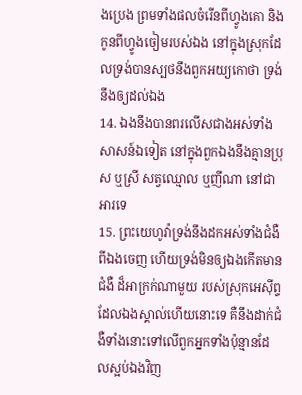ងប្រេង ព្រមទាំងផលចំរើនពីហ្វូងគោ និងកូនពីហ្វូងចៀមរបស់ឯង នៅក្នុងស្រុកដែលទ្រង់បានស្បថនឹងពួកអយ្យកោថា ទ្រង់នឹងឲ្យដល់ឯង
14. ឯងនឹងបានពរលើសជាងអស់ទាំងសាសន៍ឯទៀត នៅក្នុងពួកឯងនឹងគ្មានប្រុស ឬស្រី សត្វឈ្មោល ឬញីណា នៅជាអារទេ
15. ព្រះយេហូវ៉ាទ្រង់នឹងដកអស់ទាំងជំងឺពីឯងចេញ ហើយទ្រង់មិនឲ្យឯងកើតមានជំងឺ ដ៏អាក្រក់ណាមួយ របស់ស្រុកអេស៊ីព្ទ ដែលឯងស្គាល់ហើយនោះទេ គឺនឹងដាក់ជំងឺទាំងនោះទៅលើពួកអ្នកទាំងប៉ុន្មានដែលស្អប់ឯងវិញ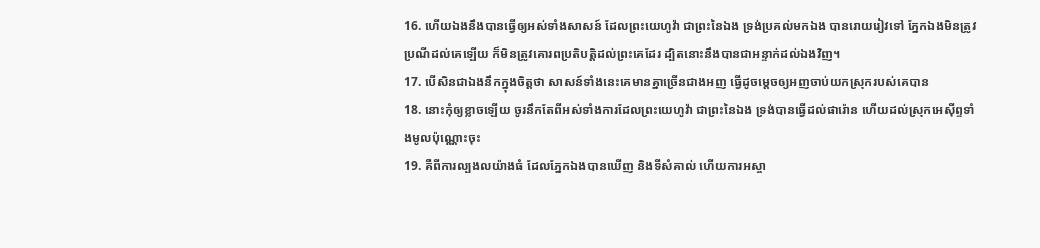16. ហើយឯងនឹងបានធ្វើឲ្យអស់ទាំងសាសន៍ ដែលព្រះយេហូវ៉ា ជាព្រះនៃឯង ទ្រង់ប្រគល់មកឯង បានរោយរៀវទៅ ភ្នែកឯងមិនត្រូវប្រណីដល់គេឡើយ ក៏មិនត្រូវគោរពប្រតិបត្តិដល់ព្រះគេដែរ ដ្បិតនោះនឹងបានជាអន្ទាក់ដល់ឯងវិញ។
17. បើសិនជាឯងនឹកក្នុងចិត្តថា សាសន៍ទាំងនេះគេមានគ្នាច្រើនជាងអញ ធ្វើដូចម្តេចឲ្យអញចាប់យកស្រុករបស់គេបាន
18. នោះកុំឲ្យខ្លាចឡើយ ចូរនឹកតែពីអស់ទាំងការដែលព្រះយេហូវ៉ា ជាព្រះនៃឯង ទ្រង់បានធ្វើដល់ផារ៉ោន ហើយដល់ស្រុកអេស៊ីព្ទទាំងមូលប៉ុណ្ណោះចុះ
19. គឺពីការល្បងលយ៉ាងធំ ដែលភ្នែកឯងបានឃើញ និងទីសំគាល់ ហើយការអស្ចា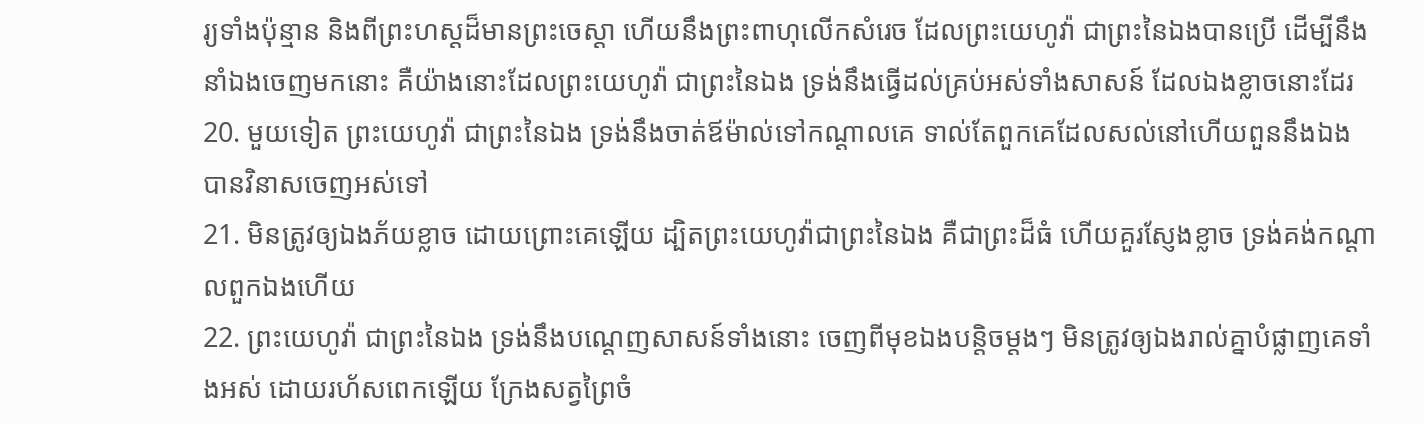រ្យទាំងប៉ុន្មាន និងពីព្រះហស្តដ៏មានព្រះចេស្តា ហើយនឹងព្រះពាហុលើកសំរេច ដែលព្រះយេហូវ៉ា ជាព្រះនៃឯងបានប្រើ ដើម្បីនឹងនាំឯងចេញមកនោះ គឺយ៉ាងនោះដែលព្រះយេហូវ៉ា ជាព្រះនៃឯង ទ្រង់នឹងធ្វើដល់គ្រប់អស់ទាំងសាសន៍ ដែលឯងខ្លាចនោះដែរ
20. មួយទៀត ព្រះយេហូវ៉ា ជាព្រះនៃឯង ទ្រង់នឹងចាត់ឪម៉ាល់ទៅកណ្តាលគេ ទាល់តែពួកគេដែលសល់នៅហើយពួននឹងឯង បានវិនាសចេញអស់ទៅ
21. មិនត្រូវឲ្យឯងភ័យខ្លាច ដោយព្រោះគេឡើយ ដ្បិតព្រះយេហូវ៉ាជាព្រះនៃឯង គឺជាព្រះដ៏ធំ ហើយគួរស្ញែងខ្លាច ទ្រង់គង់កណ្តាលពួកឯងហើយ
22. ព្រះយេហូវ៉ា ជាព្រះនៃឯង ទ្រង់នឹងបណ្តេញសាសន៍ទាំងនោះ ចេញពីមុខឯងបន្តិចម្តងៗ មិនត្រូវឲ្យឯងរាល់គ្នាបំផ្លាញគេទាំងអស់ ដោយរហ័សពេកឡើយ ក្រែងសត្វព្រៃចំ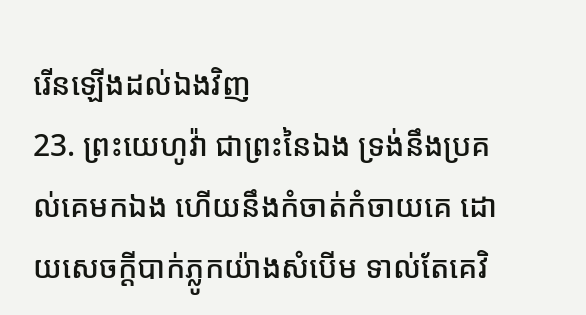រើនឡើងដល់ឯងវិញ
23. ព្រះយេហូវ៉ា ជាព្រះនៃឯង ទ្រង់នឹងប្រគល់គេមកឯង ហើយនឹងកំចាត់កំចាយគេ ដោយសេចក្ដីបាក់ភ្លូកយ៉ាងសំបើម ទាល់តែគេវិ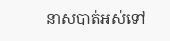នាសបាត់អស់ទៅ